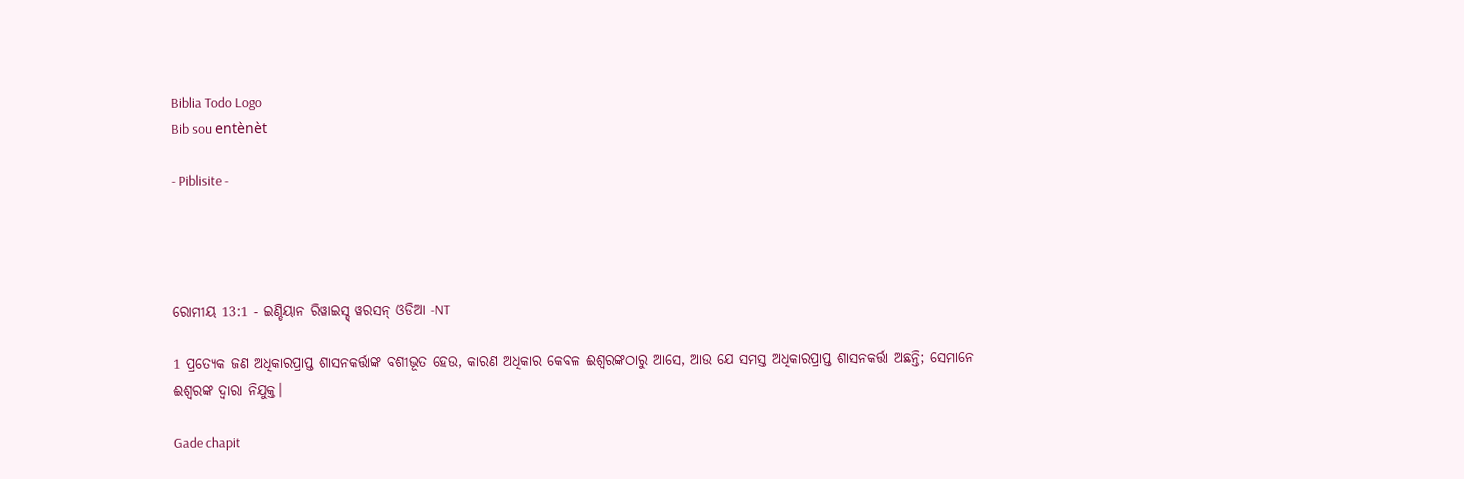Biblia Todo Logo
Bib sou entènèt

- Piblisite -




ରୋମୀୟ 13:1 - ଇଣ୍ଡିୟାନ ରିୱାଇସ୍ଡ୍ ୱରସନ୍ ଓଡିଆ -NT

1 ପ୍ରତ୍ୟେକ ଜଣ ଅଧିକାରପ୍ରାପ୍ତ ଶାସନକର୍ତ୍ତାଙ୍କ ବଶୀଭୂତ ହେଉ, କାରଣ ଅଧିକାର କେବଳ ଈଶ୍ବରଙ୍କଠାରୁ ଆସେ, ଆଉ ଯେ ସମସ୍ତ ଅଧିକାରପ୍ରାପ୍ତ ଶାସନକର୍ତ୍ତା ଅଛନ୍ତି; ସେମାନେ ଈଶ୍ବରଙ୍କ ଦ୍ୱାରା ନିଯୁକ୍ତ।

Gade chapit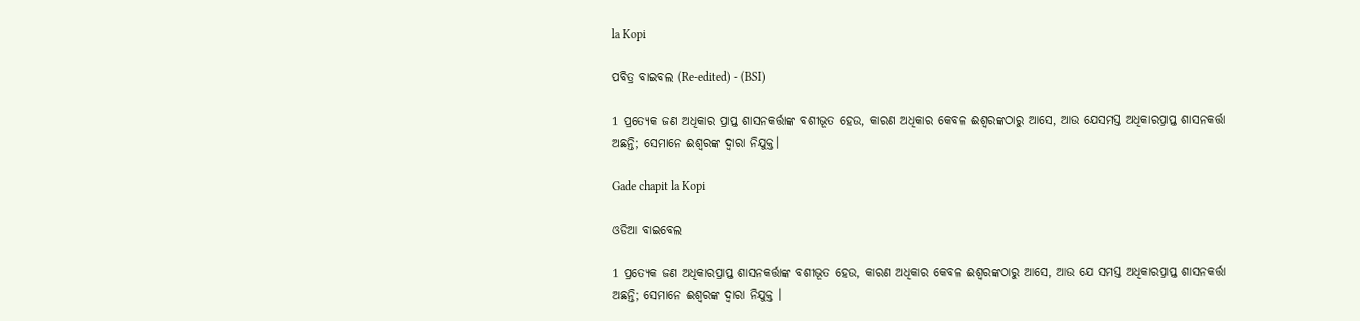la Kopi

ପବିତ୍ର ବାଇବଲ (Re-edited) - (BSI)

1 ପ୍ରତ୍ୟେକ ଜଣ ଅଧିକାର ପ୍ରାପ୍ତ ଶାସନକର୍ତ୍ତାଙ୍କ ବଶୀଭୂତ ହେଉ, କାରଣ ଅଧିକାର କେବଳ ଈଶ୍ଵରଙ୍କଠାରୁ ଆସେ, ଆଉ ଯେସମସ୍ତ ଅଧିକାରପ୍ରାପ୍ତ ଶାସନକର୍ତ୍ତା ଅଛନ୍ତି; ସେମାନେ ଈଶ୍ଵରଙ୍କ ଦ୍ଵାରା ନିଯୁକ୍ତ।

Gade chapit la Kopi

ଓଡିଆ ବାଇବେଲ

1 ପ୍ରତ୍ୟେକ ଜଣ ଅଧିକାରପ୍ରାପ୍ତ ଶାସନକର୍ତ୍ତାଙ୍କ ବଶୀଭୂତ ହେଉ, କାରଣ ଅଧିକାର କେବଳ ଈଶ୍ୱରଙ୍କଠାରୁ ଆସେ, ଆଉ ଯେ ସମସ୍ତ ଅଧିକାରପ୍ରାପ୍ତ ଶାସନକର୍ତ୍ତା ଅଛନ୍ତି; ସେମାନେ ଈଶ୍ୱରଙ୍କ ଦ୍ୱାରା ନିଯୁକ୍ତ ।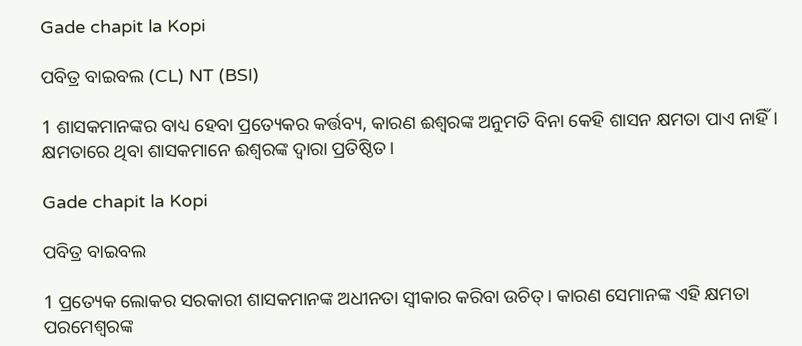Gade chapit la Kopi

ପବିତ୍ର ବାଇବଲ (CL) NT (BSI)

1 ଶାସକମାନଙ୍କର ବାଧ୍ୟ ହେବା ପ୍ରତ୍ୟେକର କର୍ତ୍ତବ୍ୟ, କାରଣ ଈଶ୍ୱରଙ୍କ ଅନୁମତି ବିନା କେହି ଶାସନ କ୍ଷମତା ପାଏ ନାହିଁ। କ୍ଷମତାରେ ଥିବା ଶାସକମାନେ ଈଶ୍ୱରଙ୍କ ଦ୍ୱାରା ପ୍ରତିଷ୍ଠିତ।

Gade chapit la Kopi

ପବିତ୍ର ବାଇବଲ

1 ପ୍ରତ୍ୟେକ ଲୋକର ସରକାରୀ ଶାସକମାନଙ୍କ ଅଧୀନତା ସ୍ୱୀକାର କରିବା ଉଚିତ୍। କାରଣ ସେମାନଙ୍କ ଏହି କ୍ଷମତା ପରମେଶ୍ୱରଙ୍କ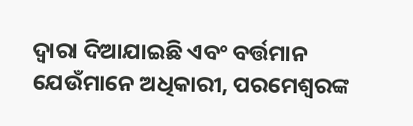ଦ୍ୱାରା ଦିଆଯାଇଛି ଏବଂ ବର୍ତ୍ତମାନ ଯେଉଁମାନେ ଅଧିକାରୀ, ପରମେଶ୍ୱରଙ୍କ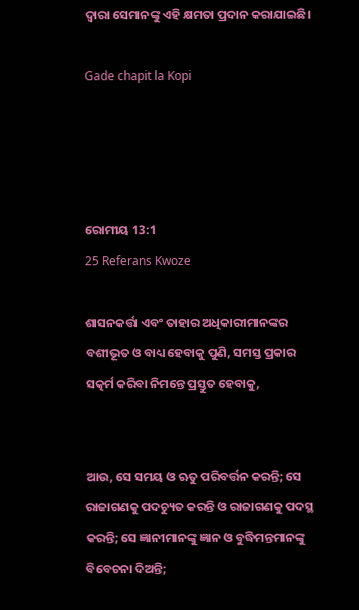ଦ୍ୱାରା ସେମାନଙ୍କୁ ଏହି କ୍ଷମତା ପ୍ରଦାନ କରାଯାଇଛି।

Gade chapit la Kopi




ରୋମୀୟ 13:1
25 Referans Kwoze

ଶାସନକର୍ତ୍ତା ଏବଂ ତାହାର ଅଧିକାରୀମାନଙ୍କର ବଶୀଭୂତ ଓ ବାଧ୍ୟ ହେବାକୁ ପୁଣି, ସମସ୍ତ ପ୍ରକାର ସତ୍କର୍ମ କରିବା ନିମନ୍ତେ ପ୍ରସ୍ତୁତ ହେବାକୁ,


ଆଉ, ସେ ସମୟ ଓ ଋତୁ ପରିବର୍ତ୍ତନ କରନ୍ତି; ସେ ରାଜାଗଣକୁ ପଦଚ୍ୟୁତ କରନ୍ତି ଓ ରାଜାଗଣକୁ ପଦସ୍ଥ କରନ୍ତି; ସେ ଜ୍ଞାନୀମାନଙ୍କୁ ଜ୍ଞାନ ଓ ବୁଦ୍ଧିମନ୍ତମାନଙ୍କୁ ବିବେଚନା ଦିଅନ୍ତି;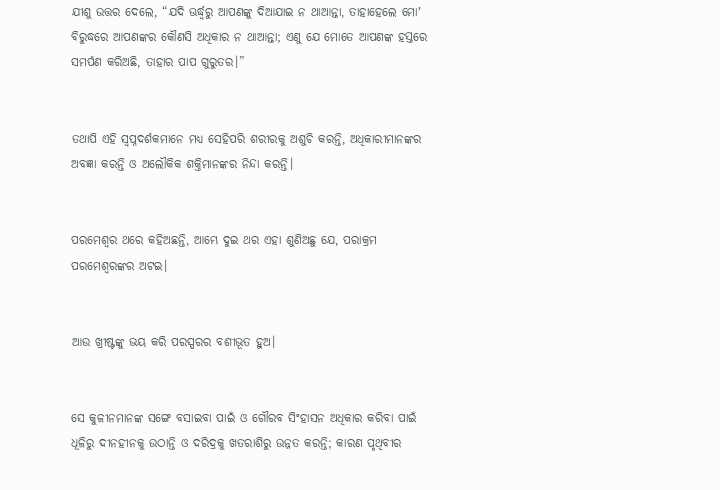ଯୀଶୁ ଉତ୍ତର ଦେଲେ, “ଯଦି ଊର୍ଦ୍ଧ୍ୱରୁ ଆପଣଙ୍କୁ ଦିଆଯାଇ ନ ଥାଆନ୍ତା, ତାହାହେଲେ ମୋʼ ବିରୁଦ୍ଧରେ ଆପଣଙ୍କର କୌଣସି ଅଧିକାର ନ ଥାଆନ୍ତା; ଏଣୁ ଯେ ମୋତେ ଆପଣଙ୍କ ହସ୍ତରେ ସମର୍ପଣ କରିଅଛି, ତାହାର ପାପ ଗୁରୁତର।”


ତଥାପି ଏହି ସ୍ୱପ୍ନଦର୍ଶକମାନେ ମଧ୍ୟ ସେହିପରି ଶରୀରକୁ ଅଶୁଚି କରନ୍ତି, ଅଧିକାରୀମାନଙ୍କର ଅବଜ୍ଞା କରନ୍ତି ଓ ଅଲୌକିକ ଶକ୍ତିମାନଙ୍କର ନିନ୍ଦା କରନ୍ତି।


ପରମେଶ୍ୱର ଥରେ କହିଅଛନ୍ତି, ଆମ୍ଭେ ଦୁଇ ଥର ଏହା ଶୁଣିଅଛୁ ଯେ, ପରାକ୍ରମ ପରମେଶ୍ୱରଙ୍କର ଅଟଇ।


ଆଉ ଖ୍ରୀଷ୍ଟଙ୍କୁ ଭୟ କରି ପରସ୍ପରର ବଶୀଭୂତ ହୁଅ।


ସେ କୁଳୀନମାନଙ୍କ ସଙ୍ଗେ ବସାଇବା ପାଇଁ ଓ ଗୌରବ ସିଂହାସନ ଅଧିକାର କରିବା ପାଇଁ ଧୂଳିରୁ ଦୀନହୀନକୁ ଉଠାନ୍ତି ଓ ଦରିଦ୍ରକୁ ଖତରାଶିରୁ ଉନ୍ନତ କରନ୍ତି; କାରଣ ପୃଥିବୀର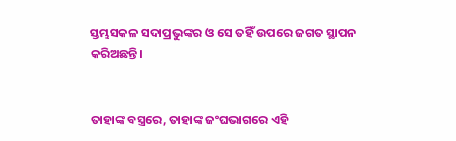ସ୍ତମ୍ଭସକଳ ସଦାପ୍ରଭୁଙ୍କର ଓ ସେ ତହିଁ ଉପରେ ଜଗତ ସ୍ଥାପନ କରିଅଛନ୍ତି।


ତାହାଙ୍କ ବସ୍ତ୍ରରେ, ତାହାଙ୍କ ଜଂଘଭାଗରେ ଏହି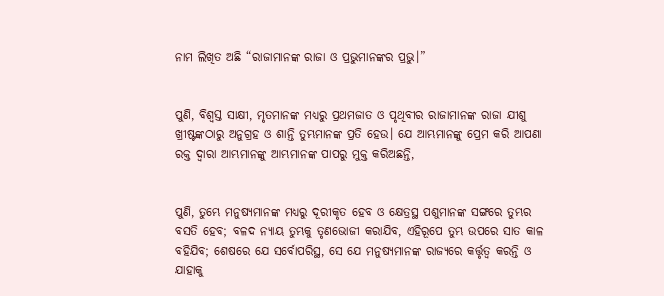ନାମ ଲିଖିତ ଅଛି “ରାଜାମାନଙ୍କ ରାଜା ଓ ପ୍ରଭୁମାନଙ୍କର ପ୍ରଭୁ।”


ପୁଣି, ବିଶ୍ୱସ୍ତ ସାକ୍ଷୀ, ମୃତମାନଙ୍କ ମଧ୍ୟରୁ ପ୍ରଥମଜାତ ଓ ପୃଥିବୀର ରାଜାମାନଙ୍କ ରାଜା ଯୀଶୁ ଖ୍ରୀଷ୍ଟଙ୍କଠାରୁ ଅନୁଗ୍ରହ ଓ ଶାନ୍ତି ତୁମ୍ଭମାନଙ୍କ ପ୍ରତି ହେଉ। ଯେ ଆମ୍ଭମାନଙ୍କୁ ପ୍ରେମ କରି ଆପଣା ରକ୍ତ ଦ୍ୱାରା ଆମ୍ଭମାନଙ୍କୁ ଆମ୍ଭମାନଙ୍କ ପାପରୁ ମୁକ୍ତ କରିଅଛନ୍ତି,


ପୁଣି, ତୁମ୍ଭେ ମନୁଷ୍ୟମାନଙ୍କ ମଧ୍ୟରୁ ଦୂରୀକୃତ ହେବ ଓ କ୍ଷେତ୍ରସ୍ଥ ପଶୁମାନଙ୍କ ସଙ୍ଗରେ ତୁମ୍ଭର ବସତି ହେବ; ବଳଦ ନ୍ୟାୟ ତୁମ୍ଭକୁ ତୃଣଭୋଜୀ କରାଯିବ, ଏହିରୂପେ ତୁମ୍ଭ ଉପରେ ସାତ କାଳ ବହିଯିବ; ଶେଷରେ ଯେ ସର୍ବୋପରିସ୍ଥ, ସେ ଯେ ମନୁଷ୍ୟମାନଙ୍କ ରାଜ୍ୟରେ କର୍ତ୍ତୃତ୍ୱ କରନ୍ତି ଓ ଯାହାକୁ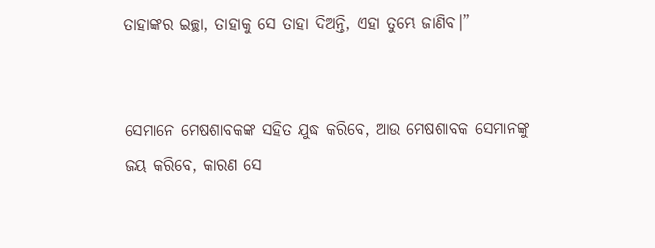ତାହାଙ୍କର ଇଚ୍ଛା, ତାହାକୁ ସେ ତାହା ଦିଅନ୍ତି, ଏହା ତୁମ୍ଭେ ଜାଣିବ।”


ସେମାନେ ମେଷଶାବକଙ୍କ ସହିତ ଯୁଦ୍ଧ କରିବେ, ଆଉ ମେଷଶାବକ ସେମାନଙ୍କୁ ଜୟ କରିବେ, କାରଣ ସେ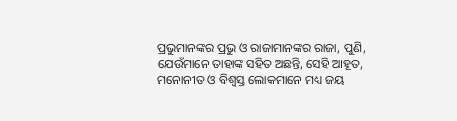ପ୍ରଭୁମାନଙ୍କର ପ୍ରଭୁ ଓ ରାଜାମାନଙ୍କର ରାଜା, ପୁଣି, ଯେଉଁମାନେ ତାହାଙ୍କ ସହିତ ଅଛନ୍ତି, ସେହି ଆହୂତ, ମନୋନୀତ ଓ ବିଶ୍ୱସ୍ତ ଲୋକମାନେ ମଧ୍ୟ ଜୟ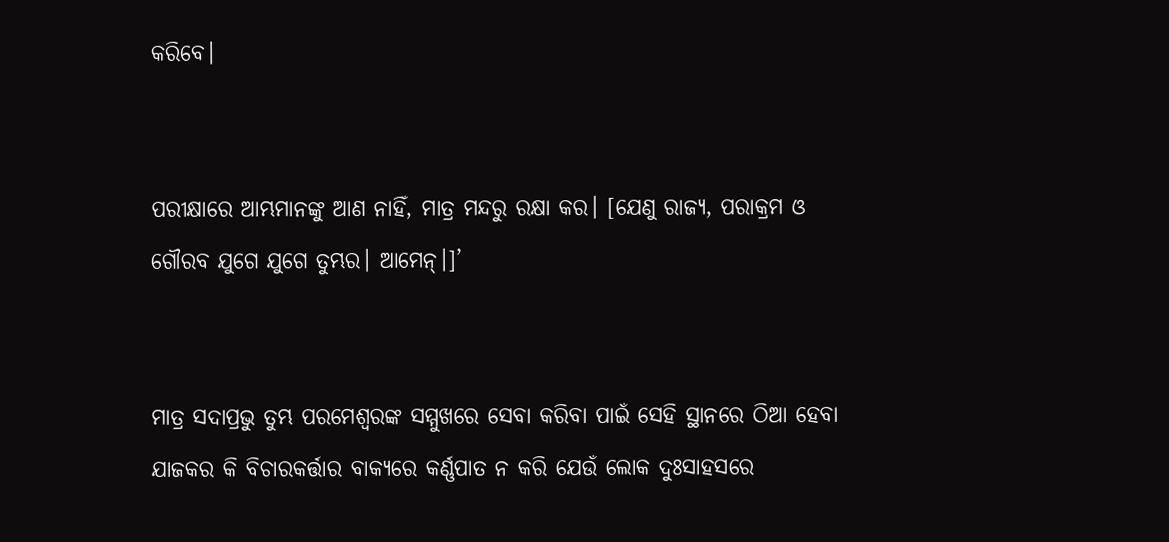କରିବେ।


ପରୀକ୍ଷାରେ ଆମ୍ଭମାନଙ୍କୁ ଆଣ ନାହିଁ, ମାତ୍ର ମନ୍ଦରୁ ରକ୍ଷା କର। [ଯେଣୁ ରାଜ୍ୟ, ପରାକ୍ରମ ଓ ଗୌରବ ଯୁଗେ ଯୁଗେ ତୁମ୍ଭର। ଆମେନ୍।]’


ମାତ୍ର ସଦାପ୍ରଭୁ ତୁମ୍ଭ ପରମେଶ୍ୱରଙ୍କ ସମ୍ମୁଖରେ ସେବା କରିବା ପାଇଁ ସେହି ସ୍ଥାନରେ ଠିଆ ହେବା ଯାଜକର କି ବିଚାରକର୍ତ୍ତାର ବାକ୍ୟରେ କର୍ଣ୍ଣପାତ ନ କରି ଯେଉଁ ଲୋକ ଦୁଃସାହସରେ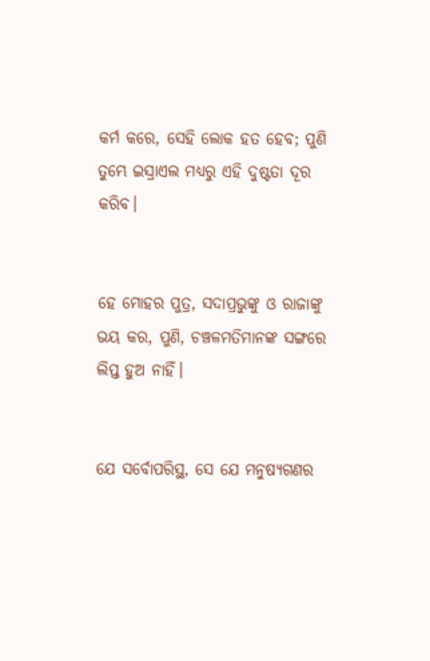କର୍ମ କରେ, ସେହି ଲୋକ ହତ ହେବ; ପୁଣି ତୁମ୍ଭେ ଇସ୍ରାଏଲ ମଧ୍ୟରୁ ଏହି ଦୁଷ୍ଟତା ଦୂର କରିବ।


ହେ ମୋହର ପୁତ୍ର, ସଦାପ୍ରଭୁଙ୍କୁ ଓ ରାଜାଙ୍କୁ ଭୟ କର, ପୁଣି, ଚଞ୍ଚଳମତିମାନଙ୍କ ସଙ୍ଗରେ ଲିପ୍ତ ହୁଅ ନାହିଁ।


ଯେ ସର୍ବୋପରିସ୍ଥ, ସେ ଯେ ମନୁଷ୍ୟଗଣର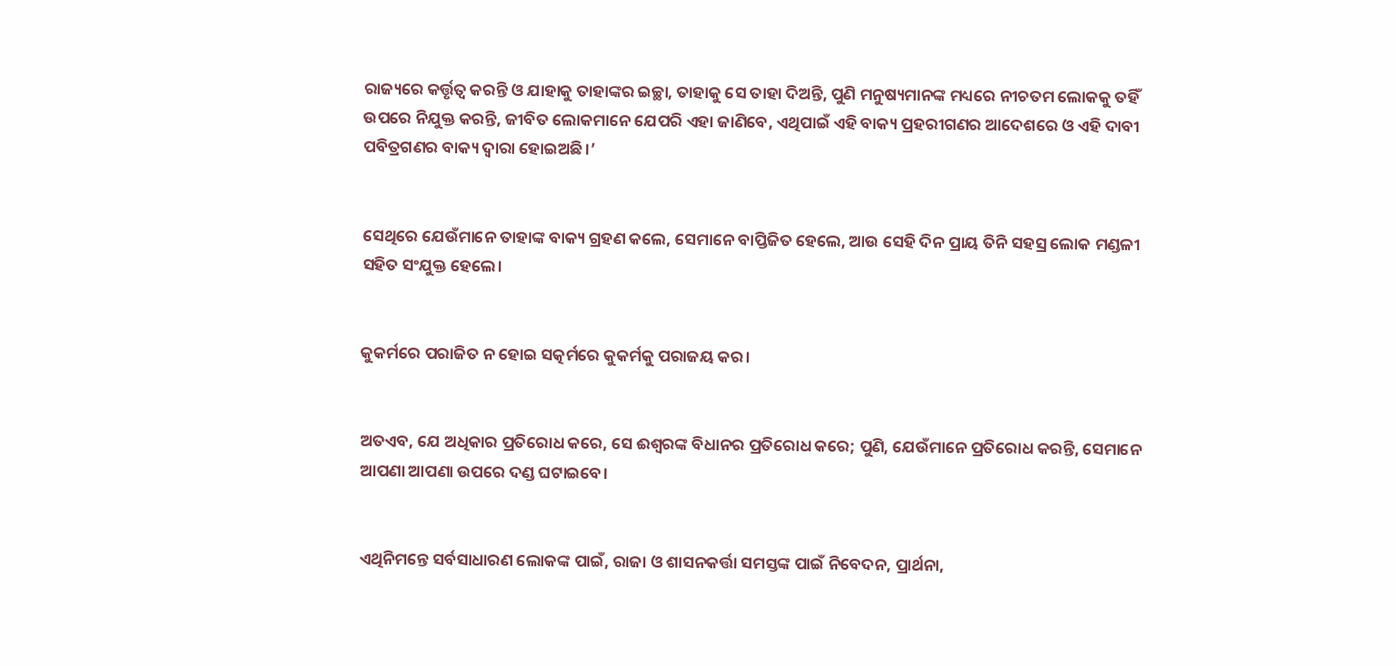ରାଜ୍ୟରେ କର୍ତ୍ତୃତ୍ୱ କରନ୍ତି ଓ ଯାହାକୁ ତାହାଙ୍କର ଇଚ୍ଛା, ତାହାକୁ ସେ ତାହା ଦିଅନ୍ତି, ପୁଣି ମନୁଷ୍ୟମାନଙ୍କ ମଧ୍ୟରେ ନୀଚତମ ଲୋକକୁ ତହିଁ ଉପରେ ନିଯୁକ୍ତ କରନ୍ତି, ଜୀବିତ ଲୋକମାନେ ଯେପରି ଏହା ଜାଣିବେ, ଏଥିପାଇଁ ଏହି ବାକ୍ୟ ପ୍ରହରୀଗଣର ଆଦେଶରେ ଓ ଏହି ଦାବୀ ପବିତ୍ରଗଣର ବାକ୍ୟ ଦ୍ୱାରା ହୋଇଅଛି।’


ସେଥିରେ ଯେଉଁମାନେ ତାହାଙ୍କ ବାକ୍ୟ ଗ୍ରହଣ କଲେ, ସେମାନେ ବାପ୍ତିଜିତ ହେଲେ, ଆଉ ସେହି ଦିନ ପ୍ରାୟ ତିନି ସହସ୍ର ଲୋକ ମଣ୍ଡଳୀ ସହିତ ସଂଯୁକ୍ତ ହେଲେ।


କୁକର୍ମରେ ପରାଜିତ ନ ହୋଇ ସତ୍କର୍ମରେ କୁକର୍ମକୁ ପରାଜୟ କର।


ଅତଏବ, ଯେ ଅଧିକାର ପ୍ରତିରୋଧ କରେ, ସେ ଈଶ୍ବରଙ୍କ ବିଧାନର ପ୍ରତିରୋଧ କରେ; ପୁଣି, ଯେଉଁମାନେ ପ୍ରତିରୋଧ କରନ୍ତି, ସେମାନେ ଆପଣା ଆପଣା ଉପରେ ଦଣ୍ଡ ଘଟାଇବେ।


ଏଥିନିମନ୍ତେ ସର୍ବସାଧାରଣ ଲୋକଙ୍କ ପାଇଁ, ରାଜା ଓ ଶାସନକର୍ତ୍ତା ସମସ୍ତଙ୍କ ପାଇଁ ନିବେଦନ, ପ୍ରାର୍ଥନା,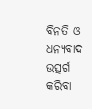ବିନତି ଓ ଧନ୍ୟବାଦ ଉତ୍ସର୍ଗ କରିବା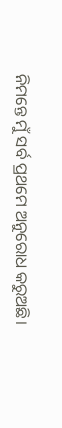ନିମନ୍ତେ ମୁଁ ସର୍ବ ପ୍ରଥମେ ଅନୁରୋଧ କରୁଅଛି।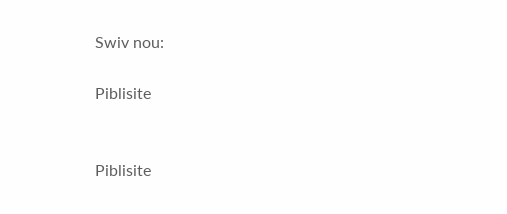Swiv nou:

Piblisite


Piblisite